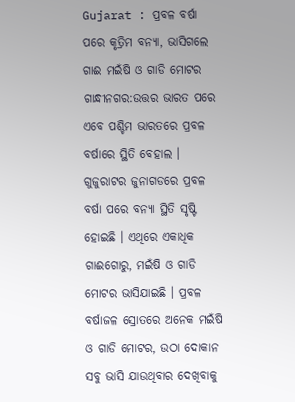Gujarat : ପ୍ରବଳ ବର୍ଷା ପରେ କୃତ୍ରିମ ବନ୍ୟା, ଭାସିଗଲେ ଗାଈ ମଇଁଷି ଓ ଗାଡି ମୋଟର
ଗାନ୍ଧୀନଗର:ଉତ୍ତର ଭାରତ ପରେ ଏବେ ପଶ୍ଚିମ ଭାରତରେ ପ୍ରବଳ ବର୍ଷାରେ ସ୍ଥିତି ବେହାଲ । ଗୁଜୁରାଟର ଜୁନାଗଡରେ ପ୍ରବଳ ବର୍ଷା ପରେ ବନ୍ୟା ସ୍ଥିତି ସୃଷ୍ଟି ହୋଇଛି । ଏଥିରେ ଏକାଧିକ ଗାଈଗୋରୁ, ମଇଁଷି ଓ ଗାଡି ମୋଟର ଭାସିଯାଇଛି । ପ୍ରବଳ ବର୍ଷାଜଳ ସ୍ରୋତରେ ଅନେକ ମଇଁଷି ଓ ଗାଡି ମୋଟର, ଉଠା ଦୋକାନ ସବୁ ଭାସି ଯାଉଥିବାର ଦେଖିବାକୁ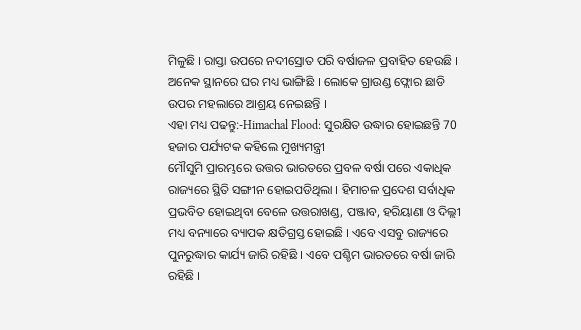ମିଳୁଛି । ରାସ୍ତା ଉପରେ ନଦୀସ୍ରୋତ ପରି ବର୍ଷାଜଳ ପ୍ରବାହିତ ହେଉଛି । ଅନେକ ସ୍ଥାନରେ ଘର ମଧ୍ୟ ଭାଙ୍ଗିଛି । ଲୋକେ ଗ୍ରାଉଣ୍ଡ ଫ୍ଲୋର ଛାଡି ଉପର ମହଲାରେ ଆଶ୍ରୟ ନେଇଛନ୍ତି ।
ଏହା ମଧ୍ୟ ପଢନ୍ତୁ:-Himachal Flood: ସୁରକ୍ଷିତ ଉଦ୍ଧାର ହୋଇଛନ୍ତି 70 ହଜାର ପର୍ଯ୍ୟଟକ କହିଲେ ମୁଖ୍ୟମନ୍ତ୍ରୀ
ମୌସୁମି ପ୍ରାରମ୍ଭରେ ଉତ୍ତର ଭାରତରେ ପ୍ରବଳ ବର୍ଷା ପରେ ଏକାଧିକ ରାଜ୍ୟରେ ସ୍ଥିତି ସଙ୍ଗୀନ ହୋଇପଡିଥିଲା । ହିମାଚଳ ପ୍ରଦେଶ ସର୍ବାଧିକ ପ୍ରଭବିତ ହୋଇଥିବା ବେଳେ ଉତ୍ତରାଖଣ୍ଡ, ପଞ୍ଜାବ, ହରିୟାଣା ଓ ଦିଲ୍ଲୀ ମଧ୍ୟ ବନ୍ୟାରେ ବ୍ୟାପକ କ୍ଷତିଗ୍ରସ୍ତ ହୋଇଛି । ଏବେ ଏସବୁ ରାଜ୍ୟରେ ପୁନରୁଦ୍ଧାର କାର୍ଯ୍ୟ ଜାରି ରହିଛି । ଏବେ ପଶ୍ଚିମ ଭାରତରେ ବର୍ଷା ଜାରି ରହିଛି ।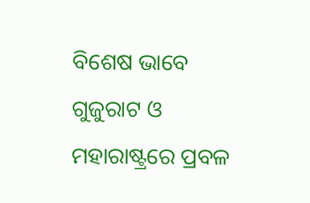ବିଶେଷ ଭାବେ ଗୁଜୁରାଟ ଓ ମହାରାଷ୍ଟ୍ରରେ ପ୍ରବଳ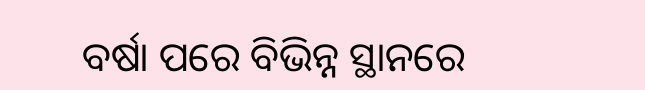ବର୍ଷା ପରେ ବିଭିନ୍ନ ସ୍ଥାନରେ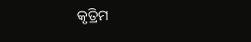କୃତ୍ରିମ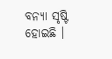ବନ୍ୟା ସୃଷ୍ଟି ହୋଇଛି ।